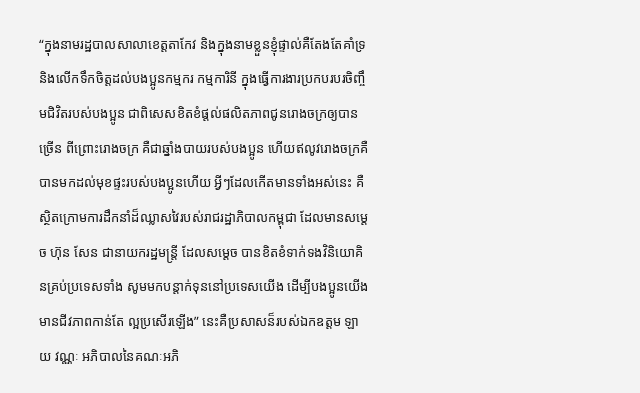“ក្នុងនាមរដ្ឋបាលសាលាខេត្តតាកែវ និងក្នុងនាមខ្លួនខ្ញុំផ្ទាល់គឺតែងតែគាំទ្រ និងលើកទឹកចិត្តដល់បងប្អូនកម្មករ កម្មការិនី ក្នុងធ្វើការងារប្រកបរបរចិញ្ចឹមជិវិតរបស់បងប្អូន ជាពិសេសខិតខំផ្តល់ផលិតភាពជូនរោងចក្រឲ្យបានច្រើន ពីព្រោះរោងចក្រ គឺជាឆ្នាំងបាយរបស់បងប្អូន ហើយឥលូវរោងចក្រគឺបានមកដល់មុខផ្ទះរបស់បងប្អូនហើយ អ្វីៗដែលកើតមានទាំងអស់នេះ គឺស្ថិតក្រោមការដឹកនាំដ៏ឈ្លាសវៃរបស់រាជរដ្ឋាភិបាលកម្ពុជា ដែលមានសម្តេច ហ៊ុន សែន ជានាយករដ្ឋមន្រ្តី ដែលសម្តេច បានខិតខំទាក់ទងវិនិយោគិនគ្រប់ប្រទេសទាំង សូមមកបន្តាក់ទុននៅប្រទេសយើង ដើម្បីបងប្អូនយើងមានជីវភាពកាន់តែ ល្អប្រសើរឡើង” នេះគឺប្រសាសន៏របស់ឯកឧត្តម ឡាយ វណ្ណៈ អភិបាលនៃគណៈអភិ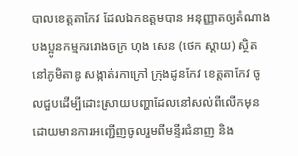បាលខេត្តតាកែវ ដែលឯកឧត្តមបាន អនុញ្ញាតឲ្យតំណាងបងប្អូនកម្មកររោងចក្រ ហុង សេន (ថេក ស្តាយ) ស្ថិតនៅភូមិតាឌូ សង្កាត់រកាក្រៅ ក្រុងដូនកែវ ខេត្តតាកែវ ចូលជួបដើម្បីដោះស្រាយបញ្ហាដែលនៅសល់ពីលើកមុន ដោយមានការអញ្ជើញចូលរួមពីមន្ទីរជំនាញ និង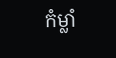កំម្លាំ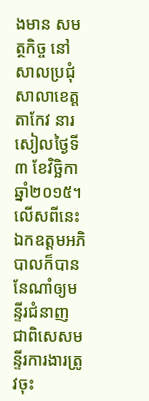ងមាន សមត្ថកិច្ច នៅសាលប្រជុំសាលាខេត្តតាកែវ នារសៀលថ្ងៃទី៣ ខែវិច្ឆិកា ឆ្នាំ២០១៥។ លើសពីនេះឯកឧត្តមអភិបាលក៏បាននែណាំឲ្យមន្ទីរជំនាញ ជាពិសេសមន្ទីរការងារត្រូវចុះ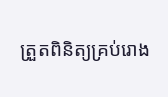ត្រួតពិនិត្យគ្រប់រោង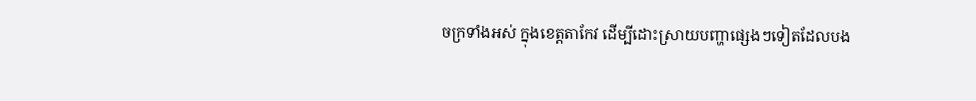ចក្រទាំងអស់ ក្នុងខេត្តតាកែវ ដើម្បីដោះស្រាយបញ្ហាផ្សេងៗទៀតដែលបង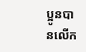ប្អូនបានលើក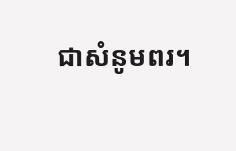ជាសំនូមពរ។